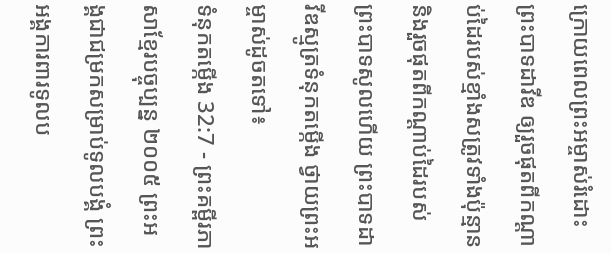ក្រោយពេលព្រះអម្ចាស់រំដោះព្រះបាទដាវីឌ ឲ្យរួចផុតពីកណ្ដាប់ដៃរបស់ខ្មាំងសត្រូវទាំងប៉ុន្មាន និងរួចផុតពីកណ្ដាប់ដៃរបស់ព្រះបាទសូលហើយ ព្រះបាទដាវីឌស្មូត្រទំនុកតម្កើង ថ្វាយព្រះអម្ចាស់ដូចតទៅ៖
ទំនុកតម្កើង 32:7 - ព្រះគម្ពីរភាសាខ្មែរបច្ចុប្បន្ន ២០០៥ ព្រះអង្គជាជម្រកសម្រាប់ទូលបង្គំ ព្រះអង្គការពារទូលប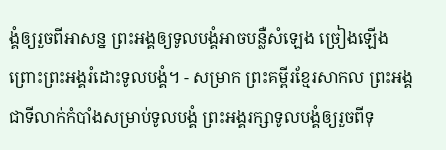ង្គំឲ្យរួចពីអាសន្ន ព្រះអង្គឲ្យទូលបង្គំអាចបន្លឺសំឡេង ច្រៀងឡើង ព្រោះព្រះអង្គរំដោះទូលបង្គំ។ - សម្រាក ព្រះគម្ពីរខ្មែរសាកល ព្រះអង្គជាទីលាក់កំបាំងសម្រាប់ទូលបង្គំ ព្រះអង្គរក្សាទូលបង្គំឲ្យរួចពីទុ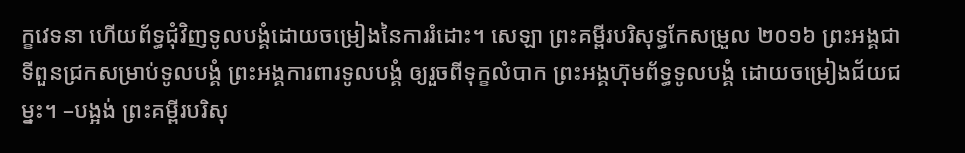ក្ខវេទនា ហើយព័ទ្ធជុំវិញទូលបង្គំដោយចម្រៀងនៃការរំដោះ។ សេឡា ព្រះគម្ពីរបរិសុទ្ធកែសម្រួល ២០១៦ ព្រះអង្គជាទីពួនជ្រកសម្រាប់ទូលបង្គំ ព្រះអង្គការពារទូលបង្គំ ឲ្យរួចពីទុក្ខលំបាក ព្រះអង្គហ៊ុមព័ទ្ធទូលបង្គំ ដោយចម្រៀងជ័យជម្នះ។ –បង្អង់ ព្រះគម្ពីរបរិសុ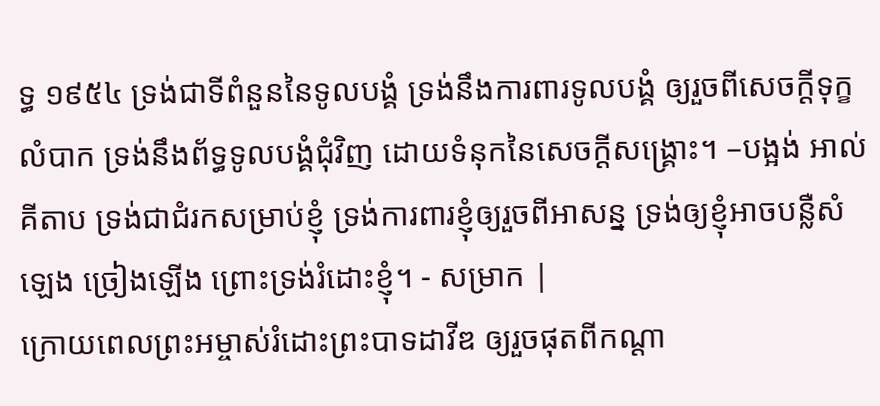ទ្ធ ១៩៥៤ ទ្រង់ជាទីពំនួននៃទូលបង្គំ ទ្រង់នឹងការពារទូលបង្គំ ឲ្យរួចពីសេចក្ដីទុក្ខលំបាក ទ្រង់នឹងព័ទ្ធទូលបង្គំជុំវិញ ដោយទំនុកនៃសេចក្ដីសង្គ្រោះ។ –បង្អង់ អាល់គីតាប ទ្រង់ជាជំរកសម្រាប់ខ្ញុំ ទ្រង់ការពារខ្ញុំឲ្យរួចពីអាសន្ន ទ្រង់ឲ្យខ្ញុំអាចបន្លឺសំឡេង ច្រៀងឡើង ព្រោះទ្រង់រំដោះខ្ញុំ។ - សម្រាក |
ក្រោយពេលព្រះអម្ចាស់រំដោះព្រះបាទដាវីឌ ឲ្យរួចផុតពីកណ្ដា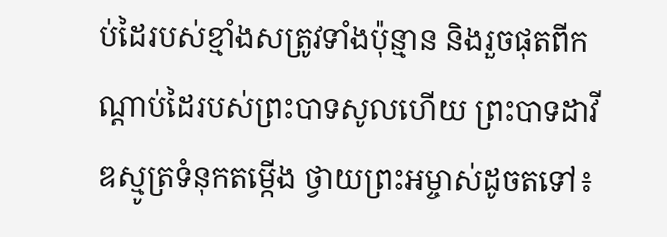ប់ដៃរបស់ខ្មាំងសត្រូវទាំងប៉ុន្មាន និងរួចផុតពីកណ្ដាប់ដៃរបស់ព្រះបាទសូលហើយ ព្រះបាទដាវីឌស្មូត្រទំនុកតម្កើង ថ្វាយព្រះអម្ចាស់ដូចតទៅ៖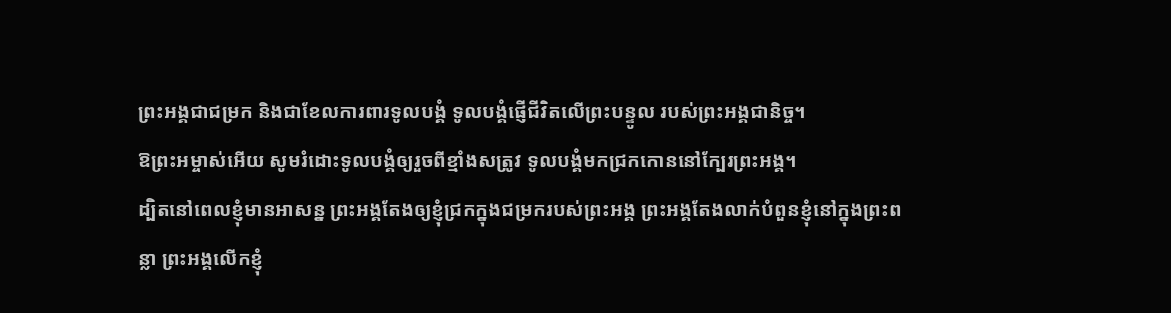ព្រះអង្គជាជម្រក និងជាខែលការពារទូលបង្គំ ទូលបង្គំផ្ញើជីវិតលើព្រះបន្ទូល របស់ព្រះអង្គជានិច្ច។
ឱព្រះអម្ចាស់អើយ សូមរំដោះទូលបង្គំឲ្យរួចពីខ្មាំងសត្រូវ ទូលបង្គំមកជ្រកកោននៅក្បែរព្រះអង្គ។
ដ្បិតនៅពេលខ្ញុំមានអាសន្ន ព្រះអង្គតែងឲ្យខ្ញុំជ្រកក្នុងជម្រករបស់ព្រះអង្គ ព្រះអង្គតែងលាក់បំពួនខ្ញុំនៅក្នុងព្រះពន្លា ព្រះអង្គលើកខ្ញុំ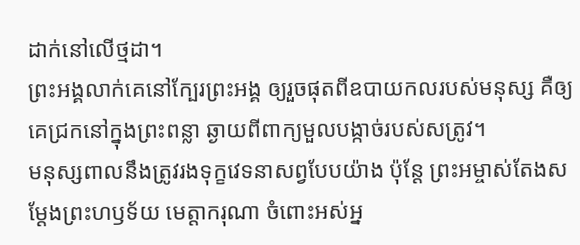ដាក់នៅលើថ្មដា។
ព្រះអង្គលាក់គេនៅក្បែរព្រះអង្គ ឲ្យរួចផុតពីឧបាយកលរបស់មនុស្ស គឺឲ្យគេជ្រកនៅក្នុងព្រះពន្លា ឆ្ងាយពីពាក្យមួលបង្កាច់របស់សត្រូវ។
មនុស្សពាលនឹងត្រូវរងទុក្ខវេទនាសព្វបែបយ៉ាង ប៉ុន្តែ ព្រះអម្ចាស់តែងសម្តែងព្រះហឫទ័យ មេត្តាករុណា ចំពោះអស់អ្ន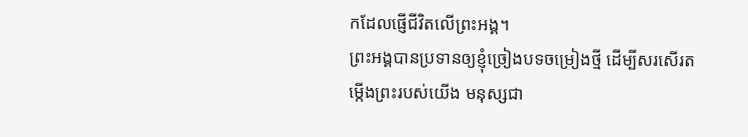កដែលផ្ញើជីវិតលើព្រះអង្គ។
ព្រះអង្គបានប្រទានឲ្យខ្ញុំច្រៀងបទចម្រៀងថ្មី ដើម្បីសរសើរតម្កើងព្រះរបស់យើង មនុស្សជា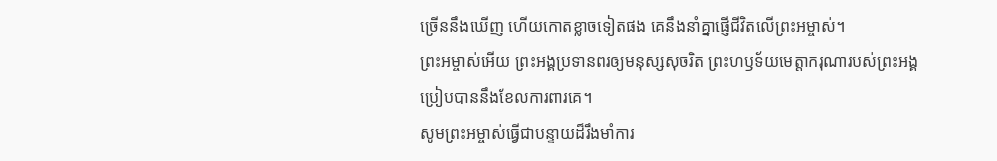ច្រើននឹងឃើញ ហើយកោតខ្លាចទៀតផង គេនឹងនាំគ្នាផ្ញើជីវិតលើព្រះអម្ចាស់។
ព្រះអម្ចាស់អើយ ព្រះអង្គប្រទានពរឲ្យមនុស្សសុចរិត ព្រះហឫទ័យមេត្តាករុណារបស់ព្រះអង្គ ប្រៀបបាននឹងខែលការពារគេ។
សូមព្រះអម្ចាស់ធ្វើជាបន្ទាយដ៏រឹងមាំការ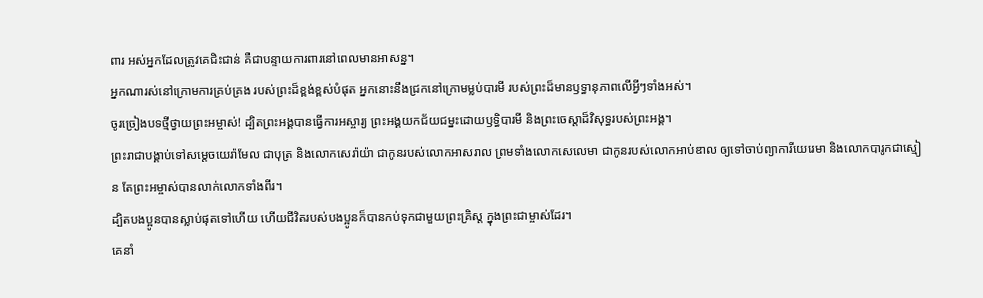ពារ អស់អ្នកដែលត្រូវគេជិះជាន់ គឺជាបន្ទាយការពារនៅពេលមានអាសន្ន។
អ្នកណារស់នៅក្រោមការគ្រប់គ្រង របស់ព្រះដ៏ខ្ពង់ខ្ពស់បំផុត អ្នកនោះនឹងជ្រកនៅក្រោមម្លប់បារមី របស់ព្រះដ៏មានឫទ្ធានុភាពលើអ្វីៗទាំងអស់។
ចូរច្រៀងបទថ្មីថ្វាយព្រះអម្ចាស់! ដ្បិតព្រះអង្គបានធ្វើការអស្ចារ្យ ព្រះអង្គយកជ័យជម្នះដោយឫទ្ធិបារមី និងព្រះចេស្ដាដ៏វិសុទ្ធរបស់ព្រះអង្គ។
ព្រះរាជាបង្គាប់ទៅសម្ដេចយេរ៉ាមែល ជាបុត្រ និងលោកសេរ៉ាយ៉ា ជាកូនរបស់លោកអាសរាល ព្រមទាំងលោកសេលេមា ជាកូនរបស់លោកអាប់ឌាល ឲ្យទៅចាប់ព្យាការីយេរេមា និងលោកបារូកជាស្មៀន តែព្រះអម្ចាស់បានលាក់លោកទាំងពីរ។
ដ្បិតបងប្អូនបានស្លាប់ផុតទៅហើយ ហើយជីវិតរបស់បងប្អូនក៏បានកប់ទុកជាមួយព្រះគ្រិស្ត ក្នុងព្រះជាម្ចាស់ដែរ។
គេនាំ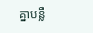គ្នាបន្លឺ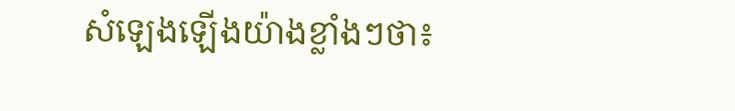សំឡេងឡើងយ៉ាងខ្លាំងៗថា៖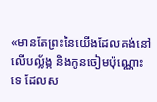«មានតែព្រះនៃយើងដែលគង់នៅលើបល្ល័ង្ក និងកូនចៀមប៉ុណ្ណោះទេ ដែលស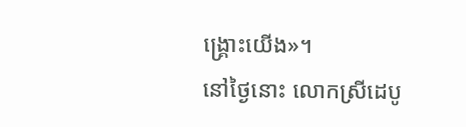ង្គ្រោះយើង»។
នៅថ្ងៃនោះ លោកស្រីដេបូ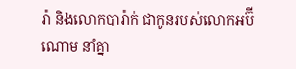រ៉ា និងលោកបារ៉ាក់ ជាកូនរបស់លោកអប៊ីណោម នាំគ្នា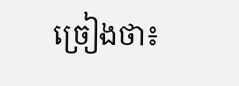ច្រៀងថា៖